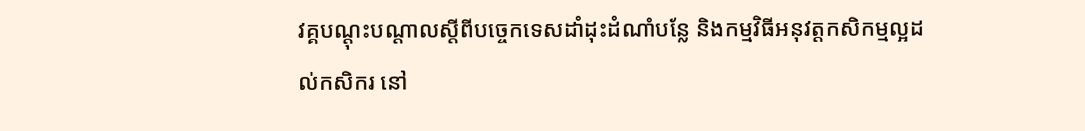វគ្គបណ្ដុះបណ្ដាលស្តីពីបច្ចេកទេសដាំដុះដំណាំបន្លែ និងកម្មវិធីអនុវត្តកសិកម្មល្អដល់កសិករ នៅ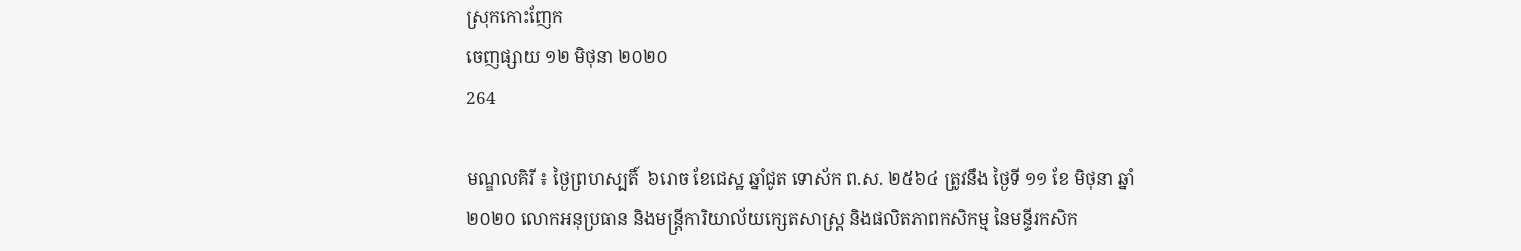ស្រុកកោះញែក
ចេញផ្សាយ ១២ មិថុនា ២០២០
264

មណ្ឌលគិរី ៖ ថ្ងៃព្រហស្បតិ៍  ៦រោច ខែជេស្ឋ ឆ្នាំជូត ទោស័ក ព.ស. ២៥៦៤ ត្រូវនឹង ថ្ងៃទី ១១ ខែ មិថុនា ឆ្នាំ ២០២០ លោកអនុប្រធាន និងមន្ត្រីការិយាល័យក្សេតសាស្ត្រ និងផលិតភាពកសិកម្ម នៃមន្ទីរកសិក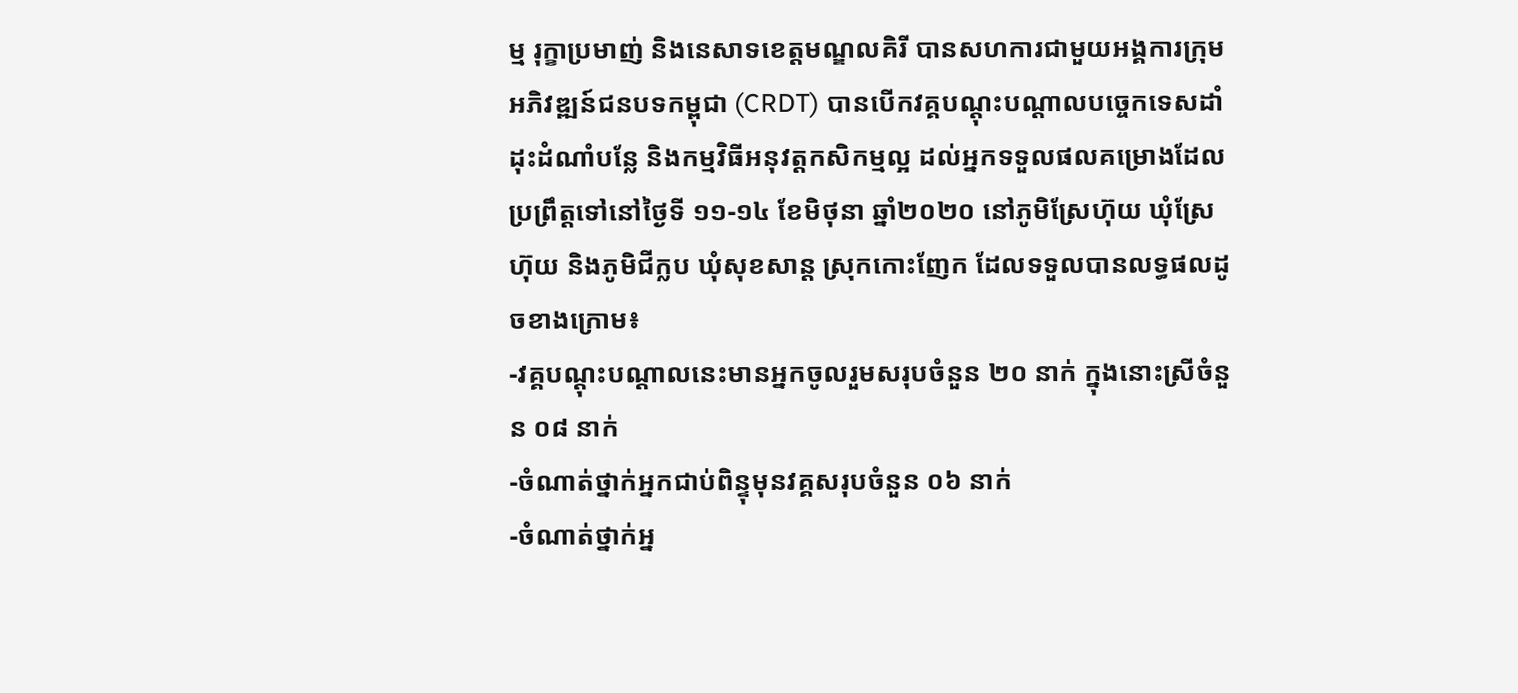ម្ម រុក្ខាប្រមាញ់ និងនេសាទខេត្តមណ្ឌលគិរី បានសហការជាមួយអង្គការក្រុមអភិវឌ្ឍន៍ជនបទកម្ពុជា (CRDT) បានបើកវគ្គបណ្ដុះបណ្ដាលបច្ចេកទេសដាំដុះដំណាំបន្លែ និងកម្មវិធីអនុវត្តកសិកម្មល្អ ដល់អ្នកទទួលផលគម្រោងដែលប្រព្រឹត្តទៅនៅថ្ងៃទី ១១-១៤ ខែមិថុនា ឆ្នាំ២០២០ នៅភូមិស្រែហ៊ុយ ឃុំស្រែហ៊ុយ និងភូមិជីក្លប ឃុំសុខសាន្ត ស្រុកកោះញែក ដែលទទួលបានលទ្ធផលដូចខាងក្រោម៖
-វគ្គបណ្ដុះបណ្ដាលនេះមានអ្នកចូលរួមសរុបចំនួន ២០ នាក់ ក្នុងនោះស្រីចំនួន ០៨ នាក់
-ចំណាត់ថ្នាក់អ្នកជាប់ពិន្ទុមុនវគ្គសរុបចំនួន ០៦ នាក់
-ចំណាត់ថ្នាក់អ្ន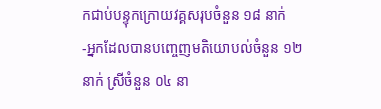កជាប់បន្ទុកក្រោយវគ្គសរុបចំនួន ១៨ នាក់
-អ្នកដែលបានបញ្ចេញមតិយោបល់ចំនួន ១២ នាក់ ស្រីចំនួន ០៤ នា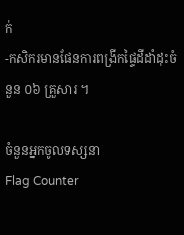ក់
-កសិករមានផែនការពង្រីកផ្ទៃដីដាំដុះចំនួន ០៦ គ្រួសារ ។

ចំនួនអ្នកចូលទស្សនា
Flag Counter